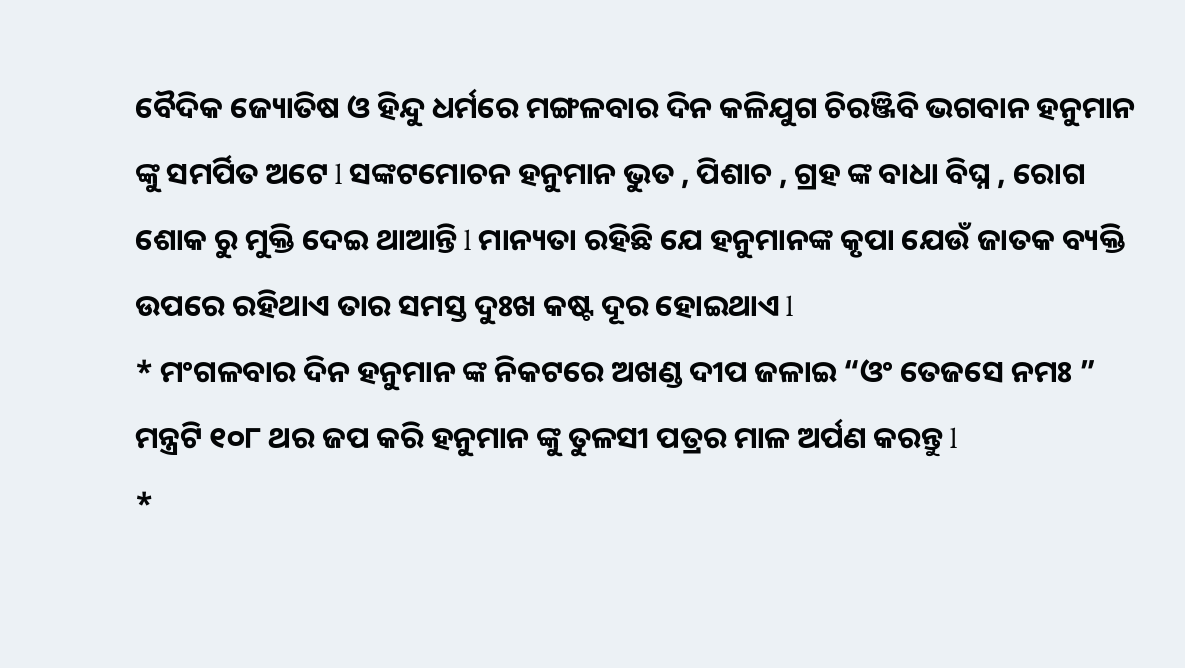ବୈଦିକ ଜ୍ୟୋତିଷ ଓ ହିନ୍ଦୁ ଧର୍ମରେ ମଙ୍ଗଳବାର ଦିନ କଳିଯୁଗ ଚିରଞ୍ଜିବି ଭଗବାନ ହନୁମାନ ଙ୍କୁ ସମର୍ପିତ ଅଟେ l ସଙ୍କଟମୋଚନ ହନୁମାନ ଭୁତ , ପିଶାଚ , ଗ୍ରହ ଙ୍କ ବାଧା ବିଘ୍ନ , ରୋଗ ଶୋକ ରୁ ମୁକ୍ତି ଦେଇ ଥାଆନ୍ତି l ମାନ୍ୟତା ରହିଛି ଯେ ହନୁମାନଙ୍କ କୃପା ଯେଉଁ ଜାତକ ବ୍ୟକ୍ତି ଉପରେ ରହିଥାଏ ତାର ସମସ୍ତ ଦୁଃଖ କଷ୍ଟ ଦୂର ହୋଇଥାଏ l
* ମଂଗଳବାର ଦିନ ହନୁମାନ ଙ୍କ ନିକଟରେ ଅଖଣ୍ଡ ଦୀପ ଜଳାଇ “ଓଂ ତେଜସେ ନମଃ ” ମନ୍ତ୍ରଟି ୧୦୮ ଥର ଜପ କରି ହନୁମାନ ଙ୍କୁ ତୁଳସୀ ପତ୍ରର ମାଳ ଅର୍ପଣ କରନ୍ତୁ l
*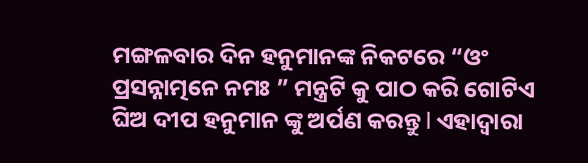ମଙ୍ଗଳବାର ଦିନ ହନୁମାନଙ୍କ ନିକଟରେ “ଓଂ ପ୍ରସନ୍ନାତ୍ମନେ ନମଃ ” ମନ୍ତ୍ରଟି କୁ ପାଠ କରି ଗୋଟିଏ ଘିଅ ଦୀପ ହନୁମାନ ଙ୍କୁ ଅର୍ପଣ କରନ୍ତୁ l ଏହାଦ୍ୱାରା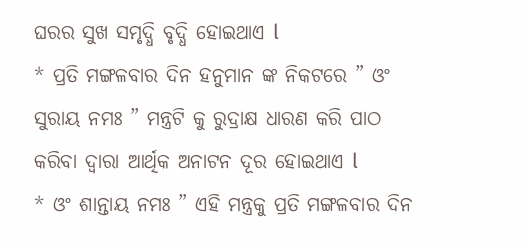ଘରର ସୁଖ ସମୃଦ୍ଧି ବୃଦ୍ଧି ହୋଇଥାଏ l
* ପ୍ରତି ମଙ୍ଗଳବାର ଦିନ ହନୁମାନ ଙ୍କ ନିକଟରେ ” ଓଂ ସୁରାୟ ନମଃ ” ମନ୍ତ୍ରଟି କୁ ରୁଦ୍ରାକ୍ଷ ଧାରଣ କରି ପାଠ କରିବା ଦ୍ୱାରା ଆର୍ଥିକ ଅନାଟନ ଦୂର ହୋଇଥାଏ l
* ଓଂ ଶାନ୍ତାୟ ନମଃ ” ଏହି ମନ୍ତ୍ରକୁ ପ୍ରତି ମଙ୍ଗଳବାର ଦିନ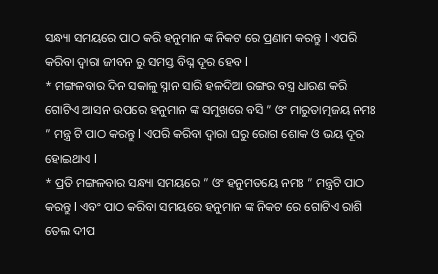ସନ୍ଧ୍ୟା ସମୟରେ ପାଠ କରି ହନୁମାନ ଙ୍କ ନିକଟ ରେ ପ୍ରଣାମ କରନ୍ତୁ l ଏପରି କରିବା ଦ୍ୱାରା ଜୀବନ ରୁ ସମସ୍ତ ବିଘ୍ନ ଦୂର ହେବ l
* ମଙ୍ଗଳବାର ଦିନ ସକାଳୁ ସ୍ନାନ ସାରି ହଳଦିଆ ରଙ୍ଗର ବସ୍ତ୍ର ଧାରଣ କରି ଗୋଟିଏ ଆସନ ଉପରେ ହନୁମାନ ଙ୍କ ସମୁଖରେ ବସି ” ଓଂ ମାରୁତାତ୍ମଜୟ ନମଃ ” ମନ୍ତ୍ର ଟି ପାଠ କରନ୍ତୁ l ଏପରି କରିବା ଦ୍ୱାରା ଘରୁ ରୋଗ ଶୋକ ଓ ଭୟ ଦୂର ହୋଇଥାଏ l
* ପ୍ରତି ମଙ୍ଗଳବାର ସନ୍ଧ୍ୟା ସମୟରେ ” ଓଂ ହନୁମତୟେ ନମଃ ” ମନ୍ତ୍ରଟି ପାଠ କରନ୍ତୁ l ଏବଂ ପାଠ କରିବା ସମୟରେ ହନୁମାନ ଙ୍କ ନିକଟ ରେ ଗୋଟିଏ ରାଶି ତେଲ ଦୀପ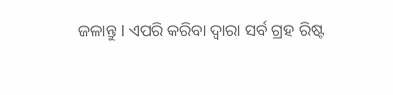ଜଳାନ୍ତୁ l ଏପରି କରିବା ଦ୍ୱାରା ସର୍ବ ଗ୍ରହ ରିଷ୍ଟ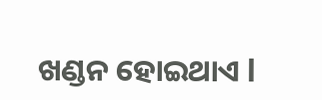ଖଣ୍ଡନ ହୋଇଥାଏ l